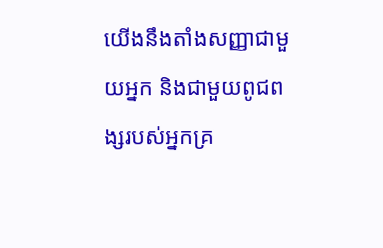យើងនឹងតាំងសញ្ញាជាមួយអ្នក និងជាមួយពូជពង្សរបស់អ្នកគ្រ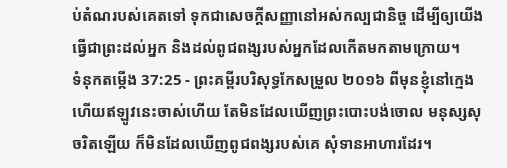ប់តំណរបស់គេតទៅ ទុកជាសេចក្ដីសញ្ញានៅអស់កល្បជានិច្ច ដើម្បីឲ្យយើងធ្វើជាព្រះដល់អ្នក និងដល់ពូជពង្សរបស់អ្នកដែលកើតមកតាមក្រោយ។
ទំនុកតម្កើង 37:25 - ព្រះគម្ពីរបរិសុទ្ធកែសម្រួល ២០១៦ ពីមុនខ្ញុំនៅក្មេង ហើយឥឡូវនេះចាស់ហើយ តែមិនដែលឃើញព្រះបោះបង់ចោល មនុស្សសុចរិតឡើយ ក៏មិនដែលឃើញពូជពង្សរបស់គេ សុំទានអាហារដែរ។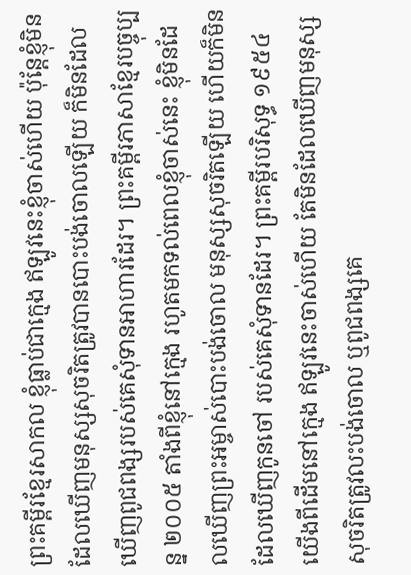ព្រះគម្ពីរខ្មែរសាកល ខ្ញុំធ្លាប់ជាក្មេង ឥឡូវនេះខ្ញុំចាស់ហើយ ប៉ុន្តែខ្ញុំមិនដែលឃើញមនុស្សសុចរិតត្រូវបានបោះបង់ចោលឡើយ ក៏មិនដែលឃើញពូជពង្សរបស់គេសុំទានអាហារដែរ។ ព្រះគម្ពីរភាសាខ្មែរបច្ចុប្បន្ន ២០០៥ តាំងពីខ្ញុំនៅក្មេង រហូតមកទល់ពេលខ្ញុំចាស់នេះ ខ្ញុំមិនដែលឃើញព្រះអម្ចាស់បោះបង់ចោល មនុស្សសុចរិតឡើយ ហើយក៏មិនដែលឃើញកូនចៅ របស់គេសុំទានដែរ។ ព្រះគម្ពីរបរិសុទ្ធ ១៩៥៤ យើងពីដើមនៅក្មេង ឥឡូវនេះចាស់ហើយ តែមិនដែលឃើញមនុស្សសុចរិតត្រូវលះបង់ចោល ឬពូជពង្សគេ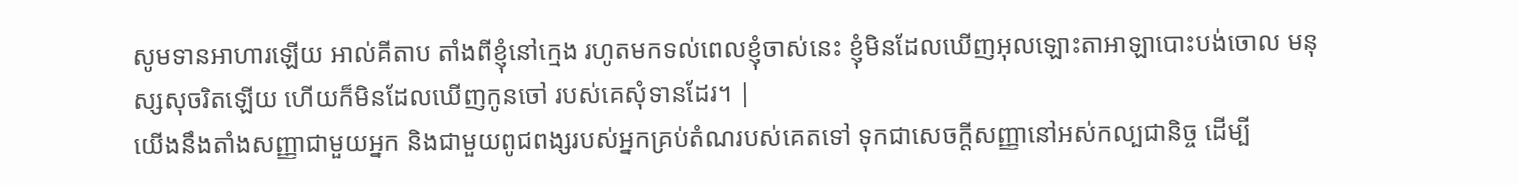សូមទានអាហារឡើយ អាល់គីតាប តាំងពីខ្ញុំនៅក្មេង រហូតមកទល់ពេលខ្ញុំចាស់នេះ ខ្ញុំមិនដែលឃើញអុលឡោះតាអាឡាបោះបង់ចោល មនុស្សសុចរិតឡើយ ហើយក៏មិនដែលឃើញកូនចៅ របស់គេសុំទានដែរ។ |
យើងនឹងតាំងសញ្ញាជាមួយអ្នក និងជាមួយពូជពង្សរបស់អ្នកគ្រប់តំណរបស់គេតទៅ ទុកជាសេចក្ដីសញ្ញានៅអស់កល្បជានិច្ច ដើម្បី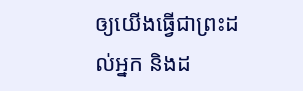ឲ្យយើងធ្វើជាព្រះដល់អ្នក និងដ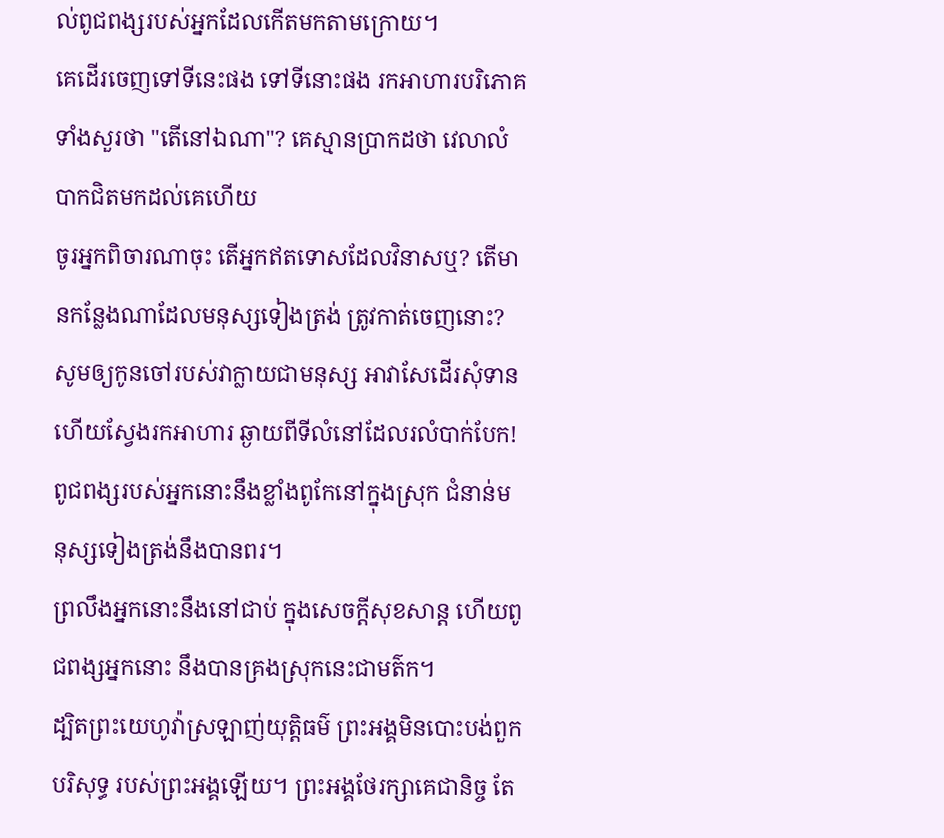ល់ពូជពង្សរបស់អ្នកដែលកើតមកតាមក្រោយ។
គេដើរចេញទៅទីនេះផង ទៅទីនោះផង រកអាហារបរិភោគទាំងសួរថា "តើនៅឯណា"? គេស្មានប្រាកដថា វេលាលំបាកជិតមកដល់គេហើយ
ចូរអ្នកពិចារណាចុះ តើអ្នកឥតទោសដែលវិនាសឬ? តើមានកន្លែងណាដែលមនុស្សទៀងត្រង់ ត្រូវកាត់ចេញនោះ?
សូមឲ្យកូនចៅរបស់វាក្លាយជាមនុស្ស អាវាសែដើរសុំទាន ហើយស្វែងរកអាហារ ឆ្ងាយពីទីលំនៅដែលរលំបាក់បែក!
ពូជពង្សរបស់អ្នកនោះនឹងខ្លាំងពូកែនៅក្នុងស្រុក ជំនាន់មនុស្សទៀងត្រង់នឹងបានពរ។
ព្រលឹងអ្នកនោះនឹងនៅជាប់ ក្នុងសេចក្ដីសុខសាន្ត ហើយពូជពង្សអ្នកនោះ នឹងបានគ្រងស្រុកនេះជាមត៌ក។
ដ្បិតព្រះយេហូវ៉ាស្រឡាញ់យុត្តិធម៌ ព្រះអង្គមិនបោះបង់ពួកបរិសុទ្ធ របស់ព្រះអង្គឡើយ។ ព្រះអង្គថែរក្សាគេជានិច្ច តែ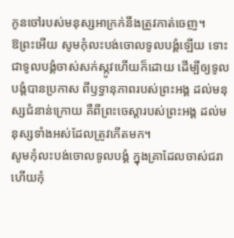កូនចៅរបស់មនុស្សអាក្រក់នឹងត្រូវកាត់ចេញ។
ឱព្រះអើយ សូមកុំលះបង់ចោលទូលបង្គំឡើយ ទោះជាទូលបង្គំចាស់សក់ស្កូវហើយក៏ដោយ ដើម្បីឲ្យទូលបង្គំបានប្រកាស ពីឫទ្ធានុភាពរបស់ព្រះអង្គ ដល់មនុស្សជំនាន់ក្រោយ គឺពីព្រះចេស្ដារបស់ព្រះអង្គ ដល់មនុស្សទាំងអស់ដែលត្រូវកើតមក។
សូមកុំលះបង់ចោលទូលបង្គំ ក្នុងគ្រាដែលចាស់ជរា ហើយកុំ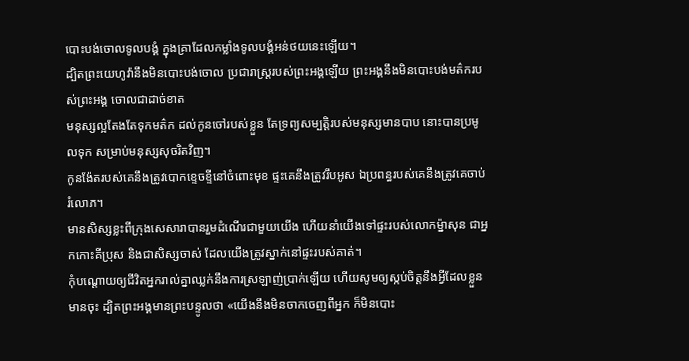បោះបង់ចោលទូលបង្គំ ក្នុងគ្រាដែលកម្លាំងទូលបង្គំអន់ថយនេះឡើយ។
ដ្បិតព្រះយេហូវ៉ានឹងមិនបោះបង់ចោល ប្រជារាស្ត្ររបស់ព្រះអង្គឡើយ ព្រះអង្គនឹងមិនបោះបង់មត៌ករបស់ព្រះអង្គ ចោលជាដាច់ខាត
មនុស្សល្អតែងតែទុកមត៌ក ដល់កូនចៅរបស់ខ្លួន តែទ្រព្យសម្បត្តិរបស់មនុស្សមានបាប នោះបានប្រមូលទុក សម្រាប់មនុស្សសុចរិតវិញ។
កូនង៉ែតរបស់គេនឹងត្រូវបោកខ្ទេចខ្ទីនៅចំពោះមុខ ផ្ទះគេនឹងត្រូវរឹបអូស ឯប្រពន្ធរបស់គេនឹងត្រូវគេចាប់រំលោភ។
មានសិស្សខ្លះពីក្រុងសេសារាបានរួមដំណើរជាមួយយើង ហើយនាំយើងទៅផ្ទះរបស់លោកម៉្នាសុន ជាអ្នកកោះគីប្រុស និងជាសិស្សចាស់ ដែលយើងត្រូវស្នាក់នៅផ្ទះរបស់គាត់។
កុំបណ្ដោយឲ្យជីវិតអ្នករាល់គ្នាឈ្លក់នឹងការស្រឡាញ់ប្រាក់ឡើយ ហើយសូមឲ្យស្កប់ចិត្តនឹងអ្វីដែលខ្លួនមានចុះ ដ្បិតព្រះអង្គមានព្រះបន្ទូលថា «យើងនឹងមិនចាកចេញពីអ្នក ក៏មិនបោះ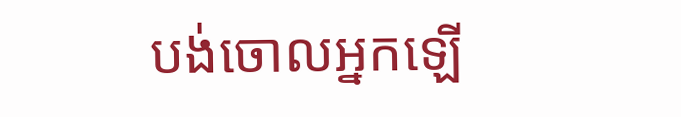បង់ចោលអ្នកឡើ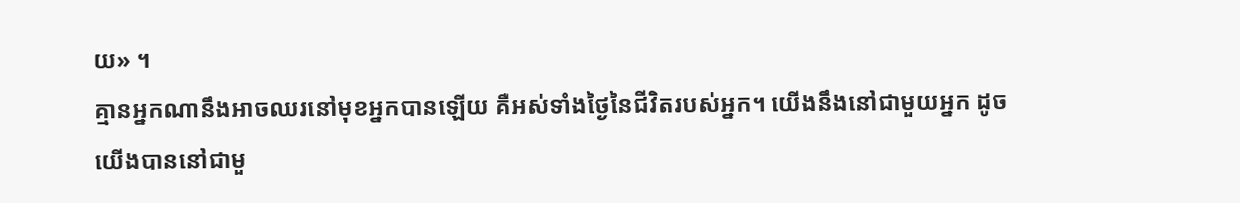យ» ។
គ្មានអ្នកណានឹងអាចឈរនៅមុខអ្នកបានឡើយ គឺអស់ទាំងថ្ងៃនៃជីវិតរបស់អ្នក។ យើងនឹងនៅជាមួយអ្នក ដូចយើងបាននៅជាមួ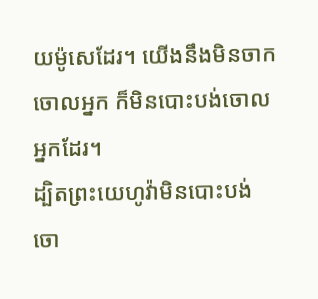យម៉ូសេដែរ។ យើងនឹងមិនចាកចោលអ្នក ក៏មិនបោះបង់ចោលអ្នកដែរ។
ដ្បិតព្រះយេហូវ៉ាមិនបោះបង់ចោ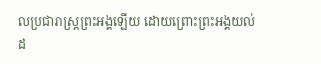លប្រជារាស្ត្រព្រះអង្គឡើយ ដោយព្រោះព្រះអង្គយល់ដ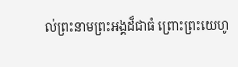ល់ព្រះនាមព្រះអង្គដ៏ជាធំ ព្រោះព្រះយេហូ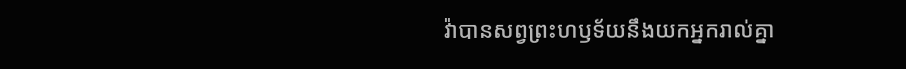វ៉ាបានសព្វព្រះហឫទ័យនឹងយកអ្នករាល់គ្នា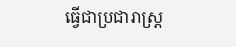ធ្វើជាប្រជារាស្ត្រ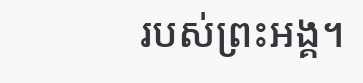របស់ព្រះអង្គ។